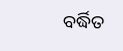ବର୍ଦ୍ଧିତ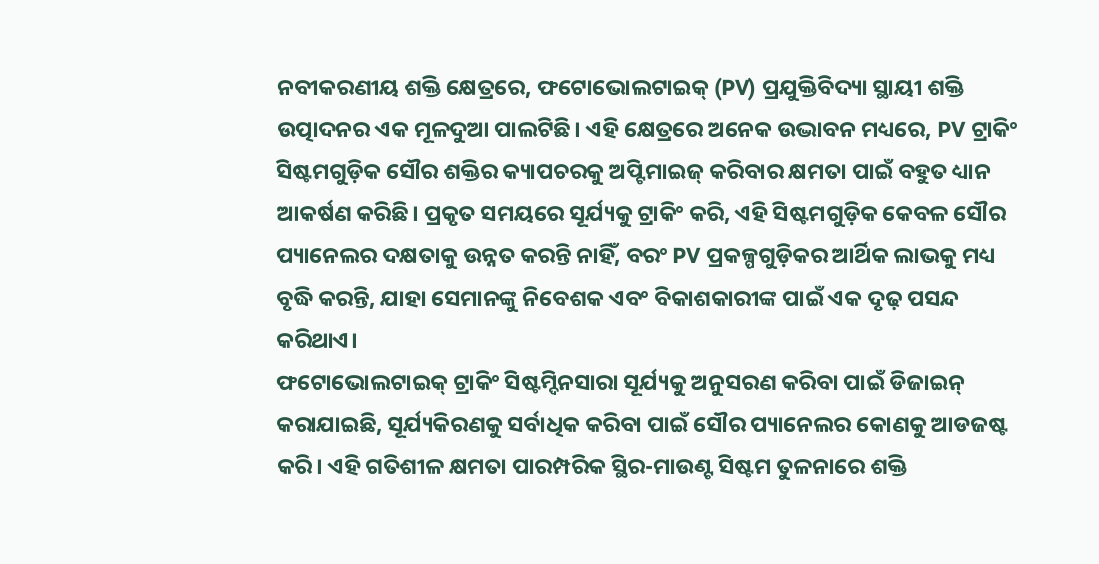ନବୀକରଣୀୟ ଶକ୍ତି କ୍ଷେତ୍ରରେ, ଫଟୋଭୋଲଟାଇକ୍ (PV) ପ୍ରଯୁକ୍ତିବିଦ୍ୟା ସ୍ଥାୟୀ ଶକ୍ତି ଉତ୍ପାଦନର ଏକ ମୂଳଦୁଆ ପାଲଟିଛି। ଏହି କ୍ଷେତ୍ରରେ ଅନେକ ଉଦ୍ଭାବନ ମଧ୍ୟରେ, PV ଟ୍ରାକିଂ ସିଷ୍ଟମଗୁଡ଼ିକ ସୌର ଶକ୍ତିର କ୍ୟାପଚରକୁ ଅପ୍ଟିମାଇଜ୍ କରିବାର କ୍ଷମତା ପାଇଁ ବହୁତ ଧ୍ୟାନ ଆକର୍ଷଣ କରିଛି। ପ୍ରକୃତ ସମୟରେ ସୂର୍ଯ୍ୟକୁ ଟ୍ରାକିଂ କରି, ଏହି ସିଷ୍ଟମଗୁଡ଼ିକ କେବଳ ସୌର ପ୍ୟାନେଲର ଦକ୍ଷତାକୁ ଉନ୍ନତ କରନ୍ତି ନାହିଁ, ବରଂ PV ପ୍ରକଳ୍ପଗୁଡ଼ିକର ଆର୍ଥିକ ଲାଭକୁ ମଧ୍ୟ ବୃଦ୍ଧି କରନ୍ତି, ଯାହା ସେମାନଙ୍କୁ ନିବେଶକ ଏବଂ ବିକାଶକାରୀଙ୍କ ପାଇଁ ଏକ ଦୃଢ଼ ପସନ୍ଦ କରିଥାଏ।
ଫଟୋଭୋଲଟାଇକ୍ ଟ୍ରାକିଂ ସିଷ୍ଟମ୍ଦିନସାରା ସୂର୍ଯ୍ୟକୁ ଅନୁସରଣ କରିବା ପାଇଁ ଡିଜାଇନ୍ କରାଯାଇଛି, ସୂର୍ଯ୍ୟକିରଣକୁ ସର୍ବାଧିକ କରିବା ପାଇଁ ସୌର ପ୍ୟାନେଲର କୋଣକୁ ଆଡଜଷ୍ଟ କରି। ଏହି ଗତିଶୀଳ କ୍ଷମତା ପାରମ୍ପରିକ ସ୍ଥିର-ମାଉଣ୍ଟ ସିଷ୍ଟମ ତୁଳନାରେ ଶକ୍ତି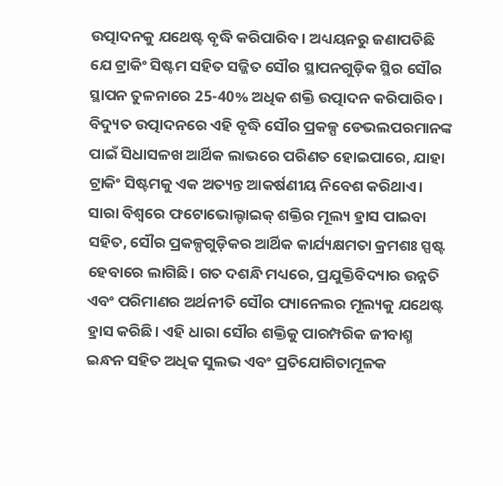ଉତ୍ପାଦନକୁ ଯଥେଷ୍ଟ ବୃଦ୍ଧି କରିପାରିବ। ଅଧ୍ୟୟନରୁ ଜଣାପଡିଛି ଯେ ଟ୍ରାକିଂ ସିଷ୍ଟମ ସହିତ ସଜ୍ଜିତ ସୌର ସ୍ଥାପନଗୁଡ଼ିକ ସ୍ଥିର ସୌର ସ୍ଥାପନ ତୁଳନାରେ 25-40% ଅଧିକ ଶକ୍ତି ଉତ୍ପାଦନ କରିପାରିବ। ବିଦ୍ୟୁତ ଉତ୍ପାଦନରେ ଏହି ବୃଦ୍ଧି ସୌର ପ୍ରକଳ୍ପ ଡେଭଲପରମାନଙ୍କ ପାଇଁ ସିଧାସଳଖ ଆର୍ଥିକ ଲାଭରେ ପରିଣତ ହୋଇପାରେ, ଯାହା ଟ୍ରାକିଂ ସିଷ୍ଟମକୁ ଏକ ଅତ୍ୟନ୍ତ ଆକର୍ଷଣୀୟ ନିବେଶ କରିଥାଏ।
ସାରା ବିଶ୍ୱରେ ଫଟୋଭୋଲ୍ଟାଇକ୍ ଶକ୍ତିର ମୂଲ୍ୟ ହ୍ରାସ ପାଇବା ସହିତ, ସୌର ପ୍ରକଳ୍ପଗୁଡ଼ିକର ଆର୍ଥିକ କାର୍ଯ୍ୟକ୍ଷମତା କ୍ରମଶଃ ସ୍ପଷ୍ଟ ହେବାରେ ଲାଗିଛି। ଗତ ଦଶନ୍ଧି ମଧ୍ୟରେ, ପ୍ରଯୁକ୍ତିବିଦ୍ୟାର ଉନ୍ନତି ଏବଂ ପରିମାଣର ଅର୍ଥନୀତି ସୌର ପ୍ୟାନେଲର ମୂଲ୍ୟକୁ ଯଥେଷ୍ଟ ହ୍ରାସ କରିଛି। ଏହି ଧାରା ସୌର ଶକ୍ତିକୁ ପାରମ୍ପରିକ ଜୀବାଶ୍ମ ଇନ୍ଧନ ସହିତ ଅଧିକ ସୁଲଭ ଏବଂ ପ୍ରତିଯୋଗିତାମୂଳକ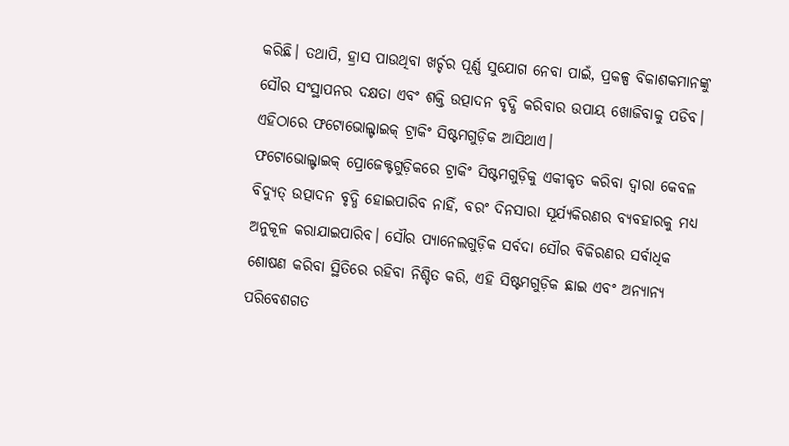କରିଛି। ତଥାପି, ହ୍ରାସ ପାଉଥିବା ଖର୍ଚ୍ଚର ପୂର୍ଣ୍ଣ ସୁଯୋଗ ନେବା ପାଇଁ, ପ୍ରକଳ୍ପ ବିକାଶକମାନଙ୍କୁ ସୌର ସଂସ୍ଥାପନର ଦକ୍ଷତା ଏବଂ ଶକ୍ତି ଉତ୍ପାଦନ ବୃଦ୍ଧି କରିବାର ଉପାୟ ଖୋଜିବାକୁ ପଡିବ। ଏହିଠାରେ ଫଟୋଭୋଲ୍ଟାଇକ୍ ଟ୍ରାକିଂ ସିଷ୍ଟମଗୁଡ଼ିକ ଆସିଥାଏ।
ଫଟୋଭୋଲ୍ଟାଇକ୍ ପ୍ରୋଜେକ୍ଟଗୁଡ଼ିକରେ ଟ୍ରାକିଂ ସିଷ୍ଟମଗୁଡ଼ିକୁ ଏକୀକୃତ କରିବା ଦ୍ୱାରା କେବଳ ବିଦ୍ୟୁତ୍ ଉତ୍ପାଦନ ବୃଦ୍ଧି ହୋଇପାରିବ ନାହିଁ, ବରଂ ଦିନସାରା ସୂର୍ଯ୍ୟକିରଣର ବ୍ୟବହାରକୁ ମଧ୍ୟ ଅନୁକୂଳ କରାଯାଇପାରିବ। ସୌର ପ୍ୟାନେଲଗୁଡ଼ିକ ସର୍ବଦା ସୌର ବିକିରଣର ସର୍ବାଧିକ ଶୋଷଣ କରିବା ସ୍ଥିତିରେ ରହିବା ନିଶ୍ଚିତ କରି, ଏହି ସିଷ୍ଟମଗୁଡ଼ିକ ଛାଇ ଏବଂ ଅନ୍ୟାନ୍ୟ ପରିବେଶଗତ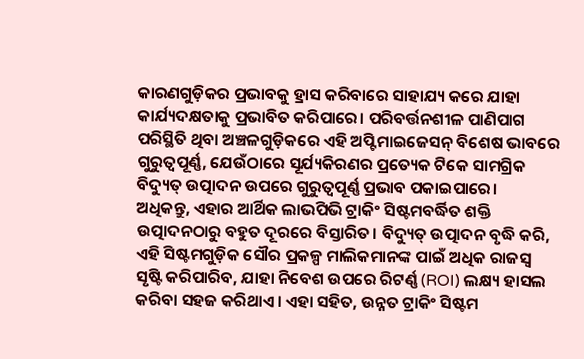କାରଣଗୁଡ଼ିକର ପ୍ରଭାବକୁ ହ୍ରାସ କରିବାରେ ସାହାଯ୍ୟ କରେ ଯାହା କାର୍ଯ୍ୟଦକ୍ଷତାକୁ ପ୍ରଭାବିତ କରିପାରେ। ପରିବର୍ତ୍ତନଶୀଳ ପାଣିପାଗ ପରିସ୍ଥିତି ଥିବା ଅଞ୍ଚଳଗୁଡ଼ିକରେ ଏହି ଅପ୍ଟିମାଇଜେସନ୍ ବିଶେଷ ଭାବରେ ଗୁରୁତ୍ୱପୂର୍ଣ୍ଣ, ଯେଉଁଠାରେ ସୂର୍ଯ୍ୟକିରଣର ପ୍ରତ୍ୟେକ ଟିକେ ସାମଗ୍ରିକ ବିଦ୍ୟୁତ୍ ଉତ୍ପାଦନ ଉପରେ ଗୁରୁତ୍ୱପୂର୍ଣ୍ଣ ପ୍ରଭାବ ପକାଇପାରେ।
ଅଧିକନ୍ତୁ, ଏହାର ଆର୍ଥିକ ଲାଭପିଭି ଟ୍ରାକିଂ ସିଷ୍ଟମବର୍ଦ୍ଧିତ ଶକ୍ତି ଉତ୍ପାଦନଠାରୁ ବହୁତ ଦୂରରେ ବିସ୍ତାରିତ। ବିଦ୍ୟୁତ୍ ଉତ୍ପାଦନ ବୃଦ୍ଧି କରି, ଏହି ସିଷ୍ଟମଗୁଡ଼ିକ ସୌର ପ୍ରକଳ୍ପ ମାଲିକମାନଙ୍କ ପାଇଁ ଅଧିକ ରାଜସ୍ୱ ସୃଷ୍ଟି କରିପାରିବ, ଯାହା ନିବେଶ ଉପରେ ରିଟର୍ଣ୍ଣ (ROI) ଲକ୍ଷ୍ୟ ହାସଲ କରିବା ସହଜ କରିଥାଏ। ଏହା ସହିତ, ଉନ୍ନତ ଟ୍ରାକିଂ ସିଷ୍ଟମ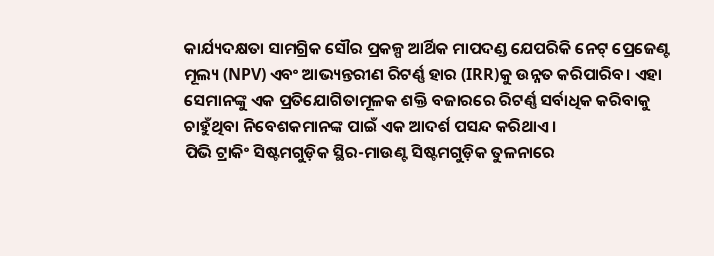କାର୍ଯ୍ୟଦକ୍ଷତା ସାମଗ୍ରିକ ସୌର ପ୍ରକଳ୍ପ ଆର୍ଥିକ ମାପଦଣ୍ଡ ଯେପରିକି ନେଟ୍ ପ୍ରେଜେଣ୍ଟ ମୂଲ୍ୟ (NPV) ଏବଂ ଆଭ୍ୟନ୍ତରୀଣ ରିଟର୍ଣ୍ଣ ହାର (IRR)କୁ ଉନ୍ନତ କରିପାରିବ। ଏହା ସେମାନଙ୍କୁ ଏକ ପ୍ରତିଯୋଗିତାମୂଳକ ଶକ୍ତି ବଜାରରେ ରିଟର୍ଣ୍ଣ ସର୍ବାଧିକ କରିବାକୁ ଚାହୁଁଥିବା ନିବେଶକମାନଙ୍କ ପାଇଁ ଏକ ଆଦର୍ଶ ପସନ୍ଦ କରିଥାଏ।
ପିଭି ଟ୍ରାକିଂ ସିଷ୍ଟମଗୁଡ଼ିକ ସ୍ଥିର-ମାଉଣ୍ଟ ସିଷ୍ଟମଗୁଡ଼ିକ ତୁଳନାରେ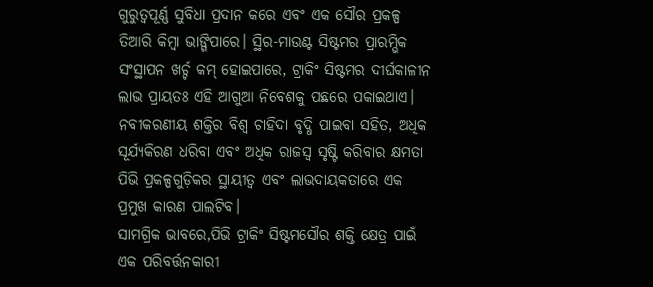ଗୁରୁତ୍ୱପୂର୍ଣ୍ଣ ସୁବିଧା ପ୍ରଦାନ କରେ ଏବଂ ଏକ ସୌର ପ୍ରକଳ୍ପ ତିଆରି କିମ୍ବା ଭାଙ୍ଗିପାରେ। ସ୍ଥିର-ମାଉଣ୍ଟ ସିଷ୍ଟମର ପ୍ରାରମ୍ଭିକ ସଂସ୍ଥାପନ ଖର୍ଚ୍ଚ କମ୍ ହୋଇପାରେ, ଟ୍ରାକିଂ ସିଷ୍ଟମର ଦୀର୍ଘକାଳୀନ ଲାଭ ପ୍ରାୟତଃ ଏହି ଆଗୁଆ ନିବେଶକୁ ପଛରେ ପକାଇଥାଏ। ନବୀକରଣୀୟ ଶକ୍ତିର ବିଶ୍ୱ ଚାହିଦା ବୃଦ୍ଧି ପାଇବା ସହିତ, ଅଧିକ ସୂର୍ଯ୍ୟକିରଣ ଧରିବା ଏବଂ ଅଧିକ ରାଜସ୍ୱ ସୃଷ୍ଟି କରିବାର କ୍ଷମତା ପିଭି ପ୍ରକଳ୍ପଗୁଡ଼ିକର ସ୍ଥାୟୀତ୍ୱ ଏବଂ ଲାଭଦାୟକତାରେ ଏକ ପ୍ରମୁଖ କାରଣ ପାଲଟିବ।
ସାମଗ୍ରିକ ଭାବରେ,ପିଭି ଟ୍ରାକିଂ ସିଷ୍ଟମସୌର ଶକ୍ତି କ୍ଷେତ୍ର ପାଇଁ ଏକ ପରିବର୍ତ୍ତନକାରୀ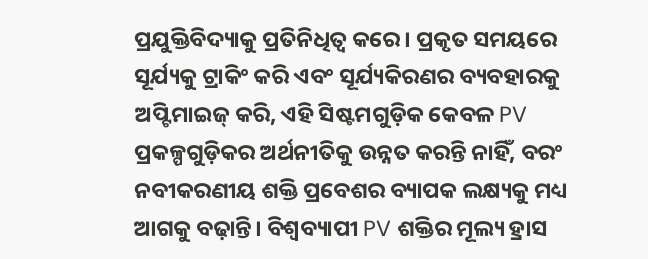ପ୍ରଯୁକ୍ତିବିଦ୍ୟାକୁ ପ୍ରତିନିଧିତ୍ୱ କରେ। ପ୍ରକୃତ ସମୟରେ ସୂର୍ଯ୍ୟକୁ ଟ୍ରାକିଂ କରି ଏବଂ ସୂର୍ଯ୍ୟକିରଣର ବ୍ୟବହାରକୁ ଅପ୍ଟିମାଇଜ୍ କରି, ଏହି ସିଷ୍ଟମଗୁଡ଼ିକ କେବଳ PV ପ୍ରକଳ୍ପଗୁଡ଼ିକର ଅର୍ଥନୀତିକୁ ଉନ୍ନତ କରନ୍ତି ନାହିଁ, ବରଂ ନବୀକରଣୀୟ ଶକ୍ତି ପ୍ରବେଶର ବ୍ୟାପକ ଲକ୍ଷ୍ୟକୁ ମଧ୍ୟ ଆଗକୁ ବଢ଼ାନ୍ତି। ବିଶ୍ୱବ୍ୟାପୀ PV ଶକ୍ତିର ମୂଲ୍ୟ ହ୍ରାସ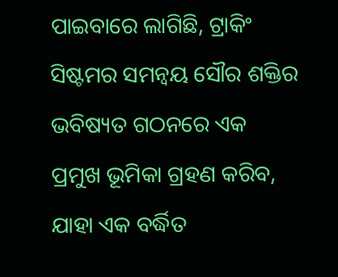ପାଇବାରେ ଲାଗିଛି, ଟ୍ରାକିଂ ସିଷ୍ଟମର ସମନ୍ୱୟ ସୌର ଶକ୍ତିର ଭବିଷ୍ୟତ ଗଠନରେ ଏକ ପ୍ରମୁଖ ଭୂମିକା ଗ୍ରହଣ କରିବ, ଯାହା ଏକ ବର୍ଦ୍ଧିତ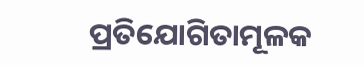ପ୍ରତିଯୋଗିତାମୂଳକ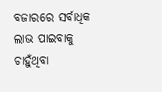ବଜାରରେ ସର୍ବାଧିକ ଲାଭ ପାଇବାକୁ ଚାହୁଁଥିବା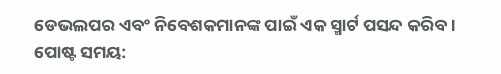ଡେଭଲପର ଏବଂ ନିବେଶକମାନଙ୍କ ପାଇଁ ଏକ ସ୍ମାର୍ଟ ପସନ୍ଦ କରିବ।
ପୋଷ୍ଟ ସମୟ: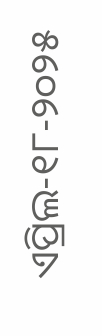ଏପ୍ରିଲ-୧୮-୨୦୨୫